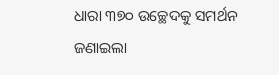ଧାରା ୩୭୦ ଉଚ୍ଛେଦକୁ ସମର୍ଥନ ଜଣାଇଲା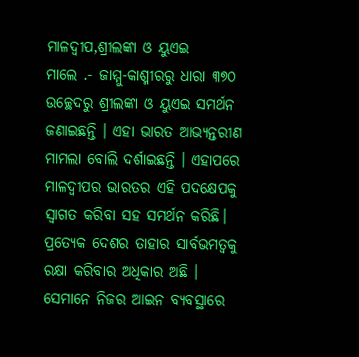ମାଳଦ୍ୱୀପ,ଶ୍ରୀଲଙ୍କା ଓ ୟୁଏଇ
ମାଲେ .- ଜାମ୍ମୁ-କାଶ୍ମୀରରୁ ଧାରା ୩୭୦ ଉଚ୍ଛେଦରୁ ଶ୍ରୀଲଙ୍କା ଓ ୟୁଏଇ ସମର୍ଥନ ଜଣାଇଛନ୍ତି । ଏହା ଭାରତ ଆଭ୍ୟନ୍ତରୀଣ ମାମଲା ବୋଲି ଦର୍ଶାଇଛନ୍ତି । ଏହାପରେ ମାଳଦ୍ୱୀପର ଭାରତର ଏହି ପଦକ୍ଷେପକୁ ସ୍ୱାଗତ କରିବା ସହ ସମର୍ଥନ କରିଛି।
ପ୍ରତ୍ୟେକ ଦେଶର ତାହାର ସାର୍ବଭମତ୍ୱକୁ ରକ୍ଷା କରିବାର ଅଧିକାର ଅଛି । ସେମାନେ ନିଜର ଆଇନ ବ୍ୟବସ୍ଥାରେ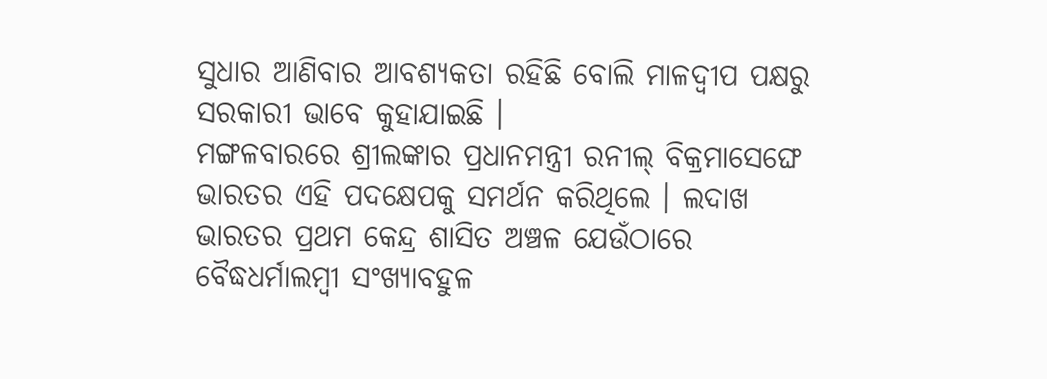ସୁଧାର ଆଣିବାର ଆବଶ୍ୟକତା ରହିଛି ବୋଲି ମାଳଦ୍ୱୀପ ପକ୍ଷରୁ ସରକାରୀ ଭାବେ କୁହାଯାଇଛି ।
ମଙ୍ଗଳବାରରେ ଶ୍ରୀଲଙ୍କାର ପ୍ରଧାନମନ୍ତ୍ରୀ ରନୀଲ୍ ବିକ୍ରମାସେଙ୍ଘେ ଭାରତର ଏହି ପଦକ୍ଷେପକୁ ସମର୍ଥନ କରିଥିଲେ । ଲଦାଖ ଭାରତର ପ୍ରଥମ କେନ୍ଦ୍ର ଶାସିତ ଅଞ୍ଚଳ ଯେଉଁଠାରେ ବୈଦ୍ଧଧର୍ମାଲମ୍ବୀ ସଂଖ୍ୟାବହୁଳ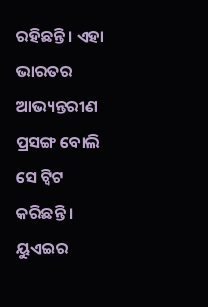ରହିଛନ୍ତି । ଏହା ଭାରତର ଆଭ୍ୟନ୍ତରୀଣ ପ୍ରସଙ୍ଗ ବୋଲି ସେ ଟ୍ୱିଟ କରିଛନ୍ତି ।
ୟୁଏଇର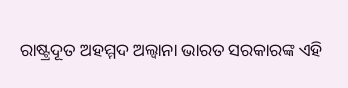ରାଷ୍ଟ୍ରଦୂତ ଅହମ୍ମଦ ଅଲ୍ବାନା ଭାରତ ସରକାରଙ୍କ ଏହି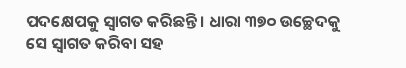ପଦକ୍ଷେପକୁ ସ୍ୱାଗତ କରିଛନ୍ତି । ଧାରା ୩୭୦ ଉଚ୍ଛେଦକୁ ସେ ସ୍ୱାଗତ କରିବା ସହ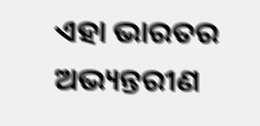ଏହା ଭାରତର ଅଭ୍ୟନ୍ତରୀଣ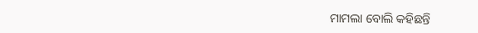ମାମଲା ବୋଲି କହିଛନ୍ତି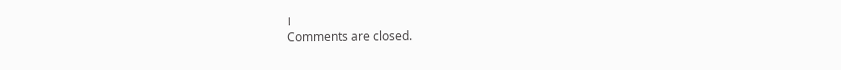।
Comments are closed.